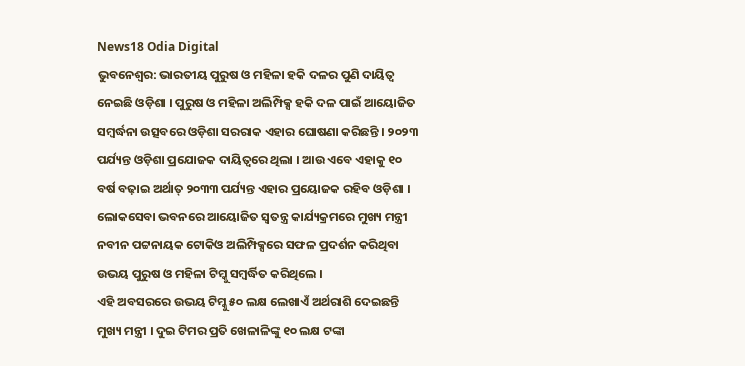News18 Odia Digital
ଭୁବନେଶ୍ବର: ଭାରତୀୟ ପୁରୁଷ ଓ ମହିଳା ହକି ଦଳର ପୁଣି ଦାୟିତ୍ବ ନେଇଛି ଓଡ଼ିଶା । ପୁରୁଷ ଓ ମହିଳା ଅଲିମ୍ପିକ୍ସ ହକି ଦଳ ପାଇଁ ଆୟୋଜିତ ସମ୍ବର୍ଦ୍ଧନା ଉତ୍ସବରେ ଓଡ଼ିଶା ସରରାକ ଏହାର ଘୋଷଣା କରିଛନ୍ତି । ୨୦୨୩ ପର୍ଯ୍ୟନ୍ତ ଓଡ଼ିଶା ପ୍ରଯୋଜକ ଦାୟିତ୍ବରେ ଥିଲା । ଆଉ ଏବେ ଏହାକୁ ୧୦ ବର୍ଷ ବଢ଼ାଇ ଅର୍ଥାତ୍ ୨୦୩୩ ପର୍ଯ୍ୟନ୍ତ ଏହାର ପ୍ରୟୋଜକ ରହିବ ଓଡ଼ିଶା । ଲୋକସେବା ଭବନରେ ଆୟୋଜିତ ସ୍ବତନ୍ତ୍ର କାର୍ଯ୍ୟକ୍ରମରେ ମୁଖ୍ୟ ମନ୍ତ୍ରୀ ନବୀନ ପଟ୍ଟନାୟକ ଟୋକିଓ ଅଲିମ୍ପିକ୍ସରେ ସଫଳ ପ୍ରଦର୍ଶନ କରିଥିବା ଉଭୟ ପୁରୁଷ ଓ ମହିଳା ଟିମ୍କୁ ସମ୍ବର୍ଦ୍ଧିତ କରିଥିଲେ ।
ଏହି ଅବସରରେ ଉଭୟ ଟିମ୍କୁ ୫୦ ଲକ୍ଷ ଲେଖାଏଁ ଅର୍ଥରାଶି ଦେଇଛନ୍ତି ମୁଖ୍ୟ ମନ୍ତ୍ରୀ । ଦୁଇ ଟିମର ପ୍ରତି ଖେଳାଳିଙ୍କୁ ୧୦ ଲକ୍ଷ ଟଙ୍କା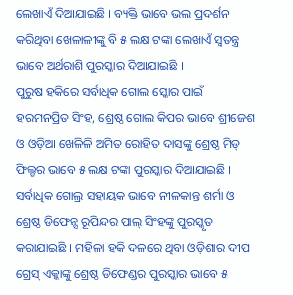ଲେଖାଏଁ ଦିଆଯାଇଛି । ବ୍ୟକ୍ତି ଭାବେ ଭଲ ପ୍ରଦର୍ଶନ କରିଥିବା ଖେଳାଳୀଙ୍କୁ ବି ୫ ଲକ୍ଷ ଟଙ୍କା ଲେଖାଏଁ ସ୍ବତନ୍ତ୍ର ଭାବେ ଅର୍ଥରାଶି ପୁରସ୍କାର ଦିଆଯାଇଛି ।
ପୁରୁଷ ହକିରେ ସର୍ବାଧିକ ଗୋଲ ସ୍କୋର ପାଇଁ ହରମନପ୍ରିତ ସିଂହ, ଶ୍ରେଷ୍ଠ ଗୋଲ କିପର ଭାବେ ଶ୍ରୀଜେଶ ଓ ଓଡ଼ିଆ ଖେଳିଳି ଅମିତ ରୋହିତ ଦାସଙ୍କୁ ଶ୍ରେଷ୍ଠ ମିଡ୍ ଫିଲ୍ଡର ଭାବେ ୫ ଲକ୍ଷ ଟଙ୍କା ପୁରସ୍କାର ଦିଆଯାଇଛି । ସର୍ବାଧିକ ଗୋଲ୍ର ସହାୟକ ଭାବେ ନୀଳକାନ୍ତ ଶର୍ମା ଓ ଶ୍ରେଷ୍ଠ ଡିଫେନ୍ସ ରୂପିନ୍ଦର ପାଲ୍ ସିଂହଙ୍କୁ ପୁରସ୍କୃତ କରାଯାଇଛି । ମହିଳା ହକି ଦଳରେ ଥିବା ଓଡ଼ିଶାର ଦୀପ ଗ୍ରେସ୍ ଏକ୍କାଙ୍କୁ ଶ୍ରେଷ୍ଠ ଡିଫେଣ୍ଡର ପୁରସ୍କାର ଭାବେ ୫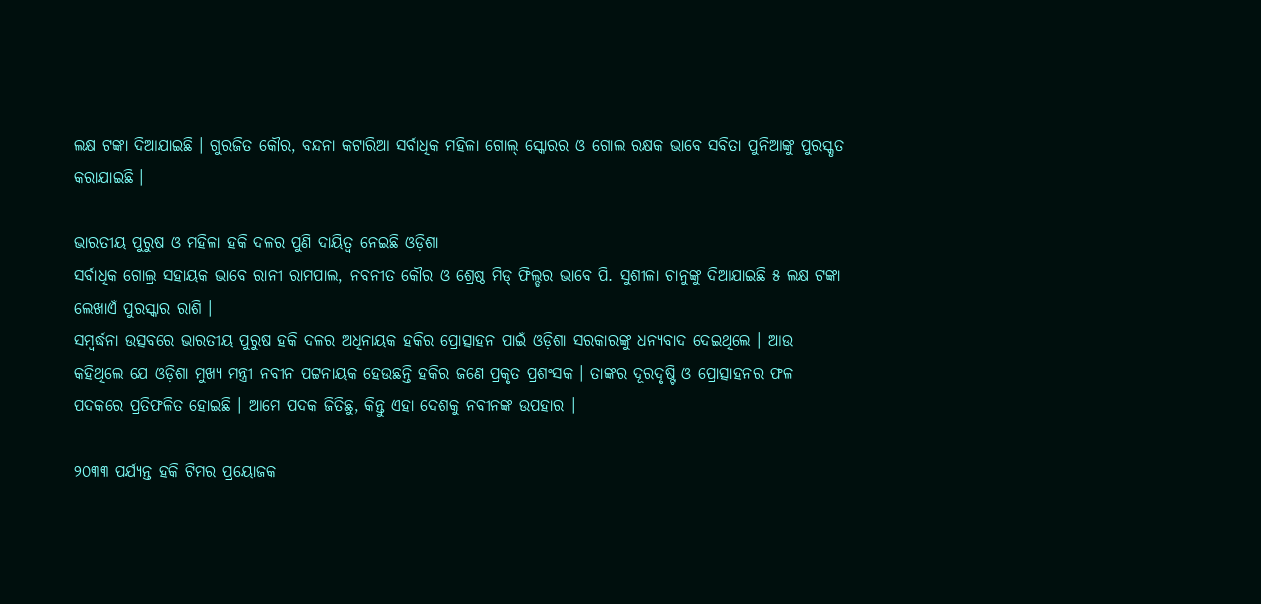ଲକ୍ଷ ଟଙ୍କା ଦିଆଯାଇଛି । ଗୁରଜିତ କୌର, ବନ୍ଦନା କଟାରିଆ ସର୍ବାଧିକ ମହିଳା ଗୋଲ୍ ସ୍କୋରର ଓ ଗୋଲ ରକ୍ଷକ ଭାବେ ସବିତା ପୁନିଆଙ୍କୁ ପୁରସ୍କୃତ କରାଯାଇଛି ।

ଭାରତୀୟ ପୁରୁଷ ଓ ମହିଳା ହକି ଦଳର ପୁଣି ଦାୟିତ୍ବ ନେଇଛି ଓଡ଼ିଶା
ସର୍ବାଧିକ ଗୋଲ୍ର ସହାୟକ ଭାବେ ରାନୀ ରାମପାଲ, ନବନୀତ କୌର ଓ ଶ୍ରେଷ୍ଠ ମିଡ୍ ଫିଲ୍ଡର ଭାବେ ପି. ସୁଶୀଳା ଚାନୁଙ୍କୁ ଦିଆଯାଇଛି ୫ ଲକ୍ଷ ଟଙ୍କା ଲେଖାଏଁ ପୁରସ୍କାର ରାଶି ।
ସମ୍ବର୍ଦ୍ଧନା ଉତ୍ସବରେ ଭାରତୀୟ ପୁରୁଷ ହକି ଦଳର ଅଧିନାୟକ ହକିର ପ୍ରୋତ୍ସାହନ ପାଇଁ ଓଡ଼ିଶା ସରକାରଙ୍କୁ ଧନ୍ୟବାଦ ଦେଇଥିଲେ । ଆଉ କହିଥିଲେ ଯେ ଓଡ଼ିଶା ମୁଖ୍ୟ ମନ୍ତ୍ରୀ ନବୀନ ପଟ୍ଟନାୟକ ହେଉଛନ୍ତି ହକିର ଜଣେ ପ୍ରକୃତ ପ୍ରଶଂସକ । ତାଙ୍କର ଦୂରଦୃଷ୍ଟି ଓ ପ୍ରୋତ୍ସାହନର ଫଳ ପଦକରେ ପ୍ରତିଫଳିତ ହୋଇଛି । ଆମେ ପଦକ ଜିତିଛୁ, କିନ୍ତୁ ଏହା ଦେଶକୁ ନବୀନଙ୍କ ଉପହାର ।

୨୦୩୩ ପର୍ଯ୍ୟନ୍ତ ହକି ଟିମର ପ୍ରୟୋଜକ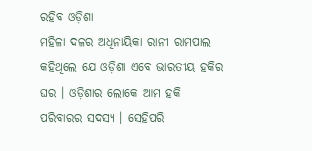ରହିବ ଓଡ଼ିଶା
ମହିଳା ଦଳର ଅଧିନାୟିକା ରାନୀ ରାମପାଲ କହିଥିଲେ ଯେ ଓଡ଼ିଶା ଏବେ ଭାରତୀୟ ହକିର ଘର । ଓଡ଼ିଶାର ଲୋକେ ଆମ ହକି ପରିବାରର ସଦସ୍ୟ । ସେହିପରି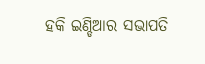ହକି ଇଣ୍ଡିଆର ସଭାପତି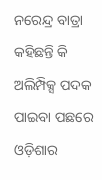ନରେନ୍ଦ୍ର ବାତ୍ରା କହିଛନ୍ତି କି ଅଲିମ୍ପିକ୍ସ ପଦକ ପାଇବା ପଛରେ ଓଡ଼ିଶାର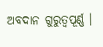ଅବଦାନ ଗୁରୁତ୍ବପୂର୍ଣ୍ଣ ।